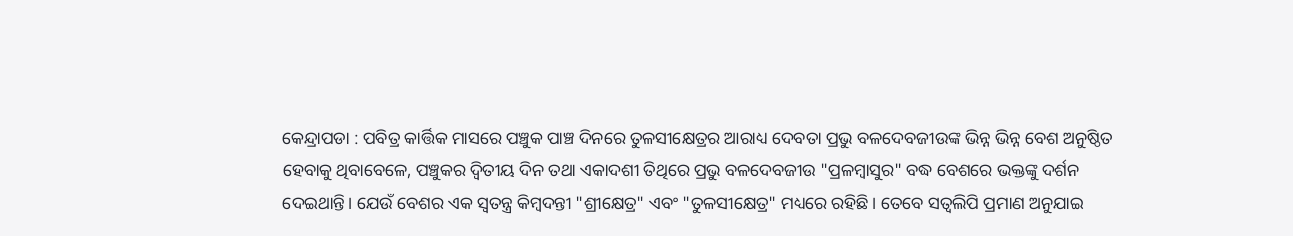କେନ୍ଦ୍ରାପଡା : ପବିତ୍ର କାର୍ତ୍ତିକ ମାସରେ ପଞ୍ଚୁକ ପାଞ୍ଚ ଦିନରେ ତୁଳସୀକ୍ଷେତ୍ରର ଆରାଧ୍ୟ ଦେବତା ପ୍ରଭୁ ବଳଦେବଜୀଉଙ୍କ ଭିନ୍ନ ଭିନ୍ନ ବେଶ ଅନୁଷ୍ଠିତ ହେବାକୁ ଥିବାବେଳେ, ପଞ୍ଚୁକର ଦ୍ୱିତୀୟ ଦିନ ତଥା ଏକାଦଶୀ ତିଥିରେ ପ୍ରଭୁ ବଳଦେବଜୀଉ "ପ୍ରଳମ୍ବାସୁର" ବଦ୍ଧ ବେଶରେ ଭକ୍ତଙ୍କୁ ଦର୍ଶନ ଦେଇଥାନ୍ତି। ଯେଉଁ ବେଶର ଏକ ସ୍ୱତନ୍ତ୍ର କିମ୍ବଦନ୍ତୀ "ଶ୍ରୀକ୍ଷେତ୍ର" ଏବଂ "ତୁଳସୀକ୍ଷେତ୍ର" ମଧ୍ୟରେ ରହିଛି। ତେବେ ସତ୍ୱଲିପି ପ୍ରମାଣ ଅନୁଯାଇ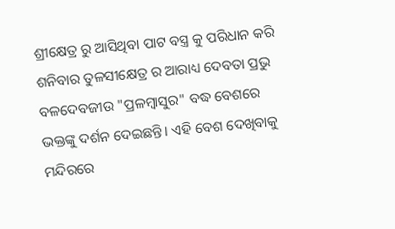ଶ୍ରୀକ୍ଷେତ୍ର ରୁ ଆସିଥିବା ପାଟ ବସ୍ତ୍ର କୁ ପରିଧାନ କରି ଶନିବାର ତୁଳସୀକ୍ଷେତ୍ର ର ଆରାଧ୍ୟ ଦେବତା ପ୍ରଭୁ ବଳଦେବଜୀଉ "ପ୍ରଳମ୍ବାସୁର" ବଦ୍ଧ ବେଶରେ ଭକ୍ତଙ୍କୁ ଦର୍ଶନ ଦେଇଛନ୍ତି। ଏହି ବେଶ ଦେଖିବାକୁ ମନ୍ଦିରରେ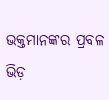ଭକ୍ତମାନଙ୍କର ପ୍ରବଳ ଭିଡ଼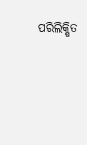ପରିଲିକ୍ଷିତ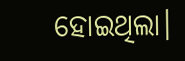ହୋଇଥିଲା।